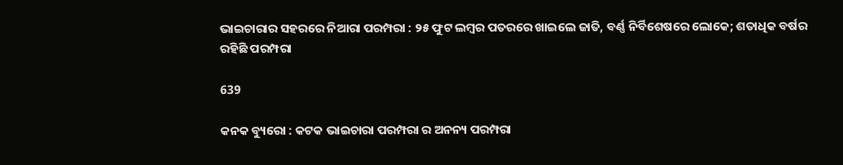ଭାଇଚାରାର ସହରରେ ନିଆରା ପରମ୍ପରା : ୨୫ ଫୁଟ ଲମ୍ବର ପତରରେ ଖାଇଲେ ଜାତି, ବର୍ଣ୍ଣ ନିର୍ବିଶେଷରେ ଲୋକେ; ଶତାଧିକ ବର୍ଷର ରହିଛି ପରମ୍ପରା

639

କନକ ବ୍ୟୁରୋ : କଟକ ଭାଇଚାରା ପରମ୍ପରା ର ଅନନ୍ୟ ପରମ୍ପରା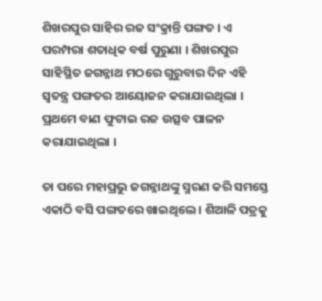ଶିଖରପୁର ସାହିର ରଜ ସଂକ୍ରାନ୍ତି ପଙ୍ଗତ । ଏ ପରମ୍ପରା ଶତାଧିକ ବର୍ଷ ପୁରୁଣା । ଶିଖରପୁର ସାହିସ୍ଥିତ ଜଗନ୍ନାଥ ମଠରେ ଗୁରୁବାର ଦିନ ଏହି ସ୍ୱତନ୍ତ୍ର ପଙ୍ଗତର ଆୟୋଜନ କରାଯାଇଥିଲା । ପ୍ରଥମେ ବାଣ ଫୁଟାଇ ରଜ ଉତ୍ସବ ପାଳନ କରାଯାଇଥିଲା ।

ତା ପରେ ମହାପ୍ରଭୁ ଜଗନ୍ନାଥଙ୍କୁ ସ୍ମରଣ କରି ସମସ୍ତେ ଏକାଠି ବସି ପଙ୍ଗତରେ ଖାଇଥିଲେ । ଶିଆଳି ପତ୍ରକୁ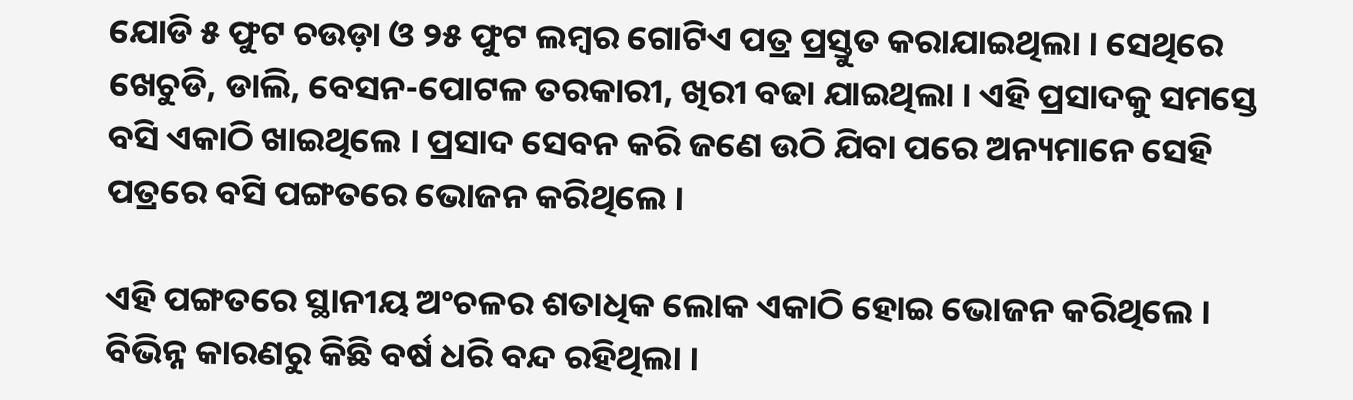ଯୋଡି ୫ ଫୁଟ ଚଉଡ଼ା ଓ ୨୫ ଫୁଟ ଲମ୍ବର ଗୋଟିଏ ପତ୍ର ପ୍ରସ୍ତୁତ କରାଯାଇଥିଲା । ସେଥିରେ ଖେଚୁଡି, ଡାଲି, ବେସନ-ପୋଟଳ ତରକାରୀ, ଖିରୀ ବଢା ଯାଇଥିଲା । ଏହି ପ୍ରସାଦକୁ ସମସ୍ତେ ବସି ଏକାଠି ଖାଇଥିଲେ । ପ୍ରସାଦ ସେବନ କରି ଜଣେ ଉଠି ଯିବା ପରେ ଅନ୍ୟମାନେ ସେହି ପତ୍ରରେ ବସି ପଙ୍ଗତରେ ଭୋଜନ କରିଥିଲେ ।

ଏହି ପଙ୍ଗତରେ ସ୍ଥାନୀୟ ଅଂଚଳର ଶତାଧିକ ଲୋକ ଏକାଠି ହୋଇ ଭୋଜନ କରିଥିଲେ । ବିଭିନ୍ନ କାରଣରୁ କିଛି ବର୍ଷ ଧରି ବନ୍ଦ ରହିଥିଲା ।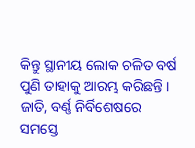କିନ୍ତୁ ସ୍ଥାନୀୟ ଲୋକ ଚଳିତ ବର୍ଷ ପୁଣି ତାହାକୁ ଆରମ୍ଭ କରିଛନ୍ତି । ଜାତି, ବର୍ଣ୍ଣ ନିର୍ବିଶେଷରେ ସମସ୍ତେ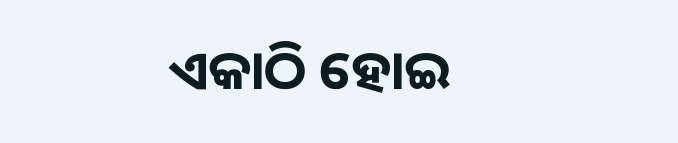ଏକାଠି ହୋଇ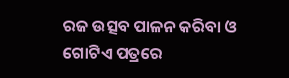ରଜ ଉତ୍ସବ ପାଳନ କରିବା ଓ ଗୋଟିଏ ପତ୍ରରେ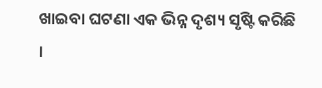ଖାଇବା ଘଟଣା ଏକ ଭିନ୍ନ ଦୃଶ୍ୟ ସୃଷ୍ଟି କରିଛି ।